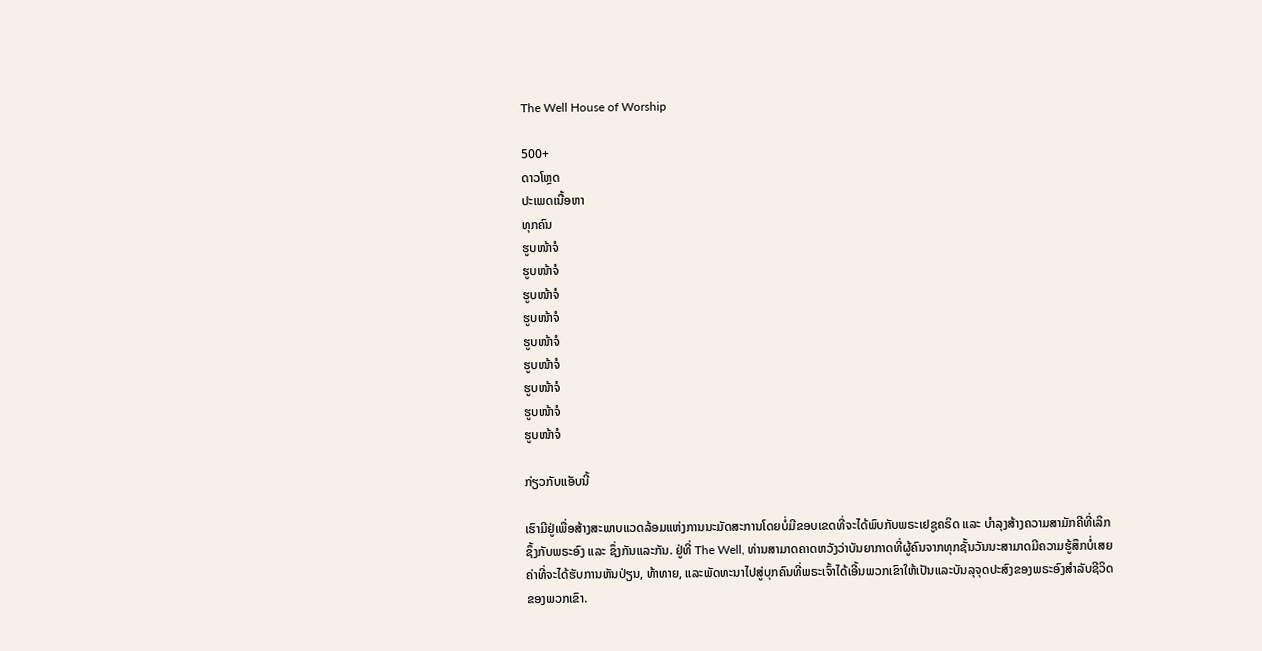The Well House of Worship

500+
ດາວໂຫຼດ
ປະເພດເນື້ອຫາ
ທຸກຄົນ
ຮູບໜ້າຈໍ
ຮູບໜ້າຈໍ
ຮູບໜ້າຈໍ
ຮູບໜ້າຈໍ
ຮູບໜ້າຈໍ
ຮູບໜ້າຈໍ
ຮູບໜ້າຈໍ
ຮູບໜ້າຈໍ
ຮູບໜ້າຈໍ

ກ່ຽວກັບແອັບນີ້

ເຮົາມີຢູ່ເພື່ອສ້າງສະພາບແວດລ້ອມແຫ່ງການນະມັດສະການໂດຍບໍ່ມີຂອບເຂດທີ່ຈະໄດ້ພົບກັບພຣະເຢຊູຄຣິດ ແລະ ບຳລຸງສ້າງຄວາມສາມັກຄີທີ່ເລິກຊຶ້ງກັບພຣະອົງ ແລະ ຊຶ່ງກັນແລະກັນ. ຢູ່ທີ່ The Well, ທ່ານສາມາດຄາດຫວັງວ່າບັນຍາກາດທີ່ຜູ້ຄົນຈາກທຸກຊັ້ນວັນນະສາມາດມີຄວາມຮູ້ສຶກບໍ່ເສຍຄ່າທີ່ຈະໄດ້ຮັບການຫັນປ່ຽນ, ທ້າທາຍ, ແລະພັດທະນາໄປສູ່ບຸກຄົນທີ່ພຣະເຈົ້າໄດ້ເອີ້ນພວກເຂົາໃຫ້ເປັນແລະບັນລຸຈຸດປະສົງຂອງພຣະອົງສໍາລັບຊີວິດຂອງພວກເຂົາ.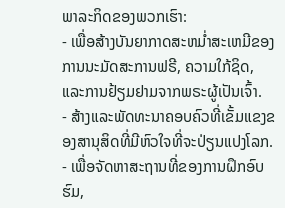ພາລະກິດຂອງພວກເຮົາ:
- ເພື່ອສ້າງບັນຍາກາດສະຫມໍ່າສະເຫມີຂອງການນະມັດສະການຟຣີ, ຄວາມໃກ້ຊິດ, ແລະການຢ້ຽມຢາມຈາກພຣະຜູ້ເປັນເຈົ້າ.
- ສ້າງແລະພັດທະນາຄອບຄົວທີ່ເຂັ້ມແຂງຂອງສານຸສິດທີ່ມີຫົວໃຈທີ່ຈະປ່ຽນແປງໂລກ.
- ເພື່ອຈັດຫາສະຖານທີ່ຂອງການຝຶກອົບຮົມ,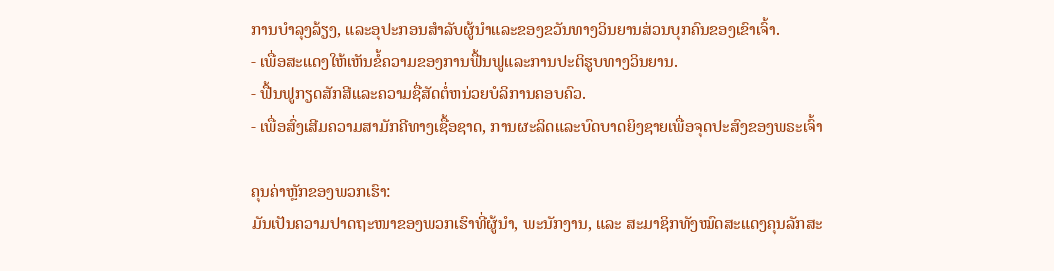ການບໍາລຸງລ້ຽງ, ແລະອຸປະກອນສໍາລັບຜູ້ນໍາແລະຂອງຂວັນທາງວິນຍານສ່ວນບຸກຄົນຂອງເຂົາເຈົ້າ.
- ເພື່ອສະແດງໃຫ້ເຫັນຂໍ້ຄວາມຂອງການຟື້ນຟູແລະການປະຕິຮູບທາງວິນຍານ.
- ຟື້ນຟູກຽດສັກສີແລະຄວາມຊື່ສັດຕໍ່ຫນ່ວຍບໍລິການຄອບຄົວ.
- ເພື່ອສົ່ງເສີມຄວາມສາມັກຄີທາງເຊື້ອຊາດ, ການຜະລິດແລະບົດບາດຍິງຊາຍເພື່ອຈຸດປະສົງຂອງພຣະເຈົ້າ

ຄຸນຄ່າຫຼັກຂອງພວກເຮົາ:
ມັນເປັນຄວາມປາດຖະໜາຂອງພວກເຮົາທີ່ຜູ້ນຳ, ພະນັກງານ, ແລະ ສະມາຊິກທັງໝົດສະແດງຄຸນລັກສະ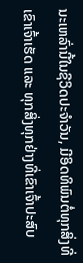ນະເຫລົ່ານີ້ໃນຊີວິດປະຈຳວັນ, ມີອິດທິພົນຕໍ່ທຸກສິ່ງທີ່ເຂົາເຈົ້າເຮັດ ແລະ ທຸກສິ່ງທຸກຢ່າງທີ່ເຂົາເຈົ້າປະສົບ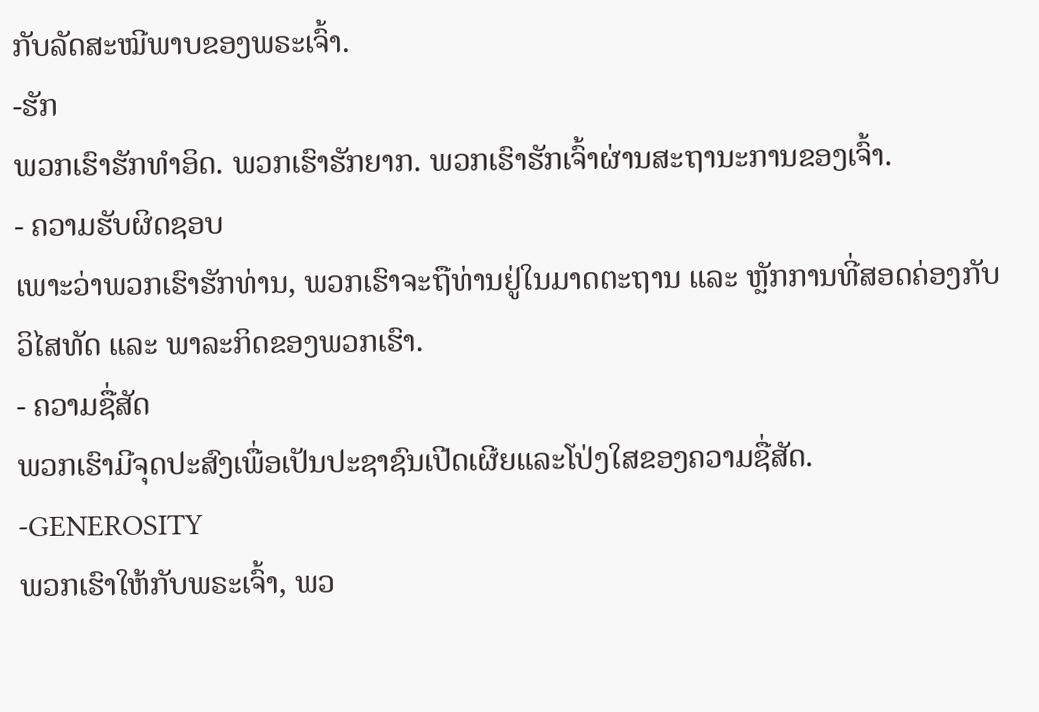ກັບລັດສະໝີພາບຂອງພຣະເຈົ້າ.
-ຮັກ
ພວກເຮົາຮັກທໍາອິດ. ພວກເຮົາຮັກຍາກ. ພວກເຮົາຮັກເຈົ້າຜ່ານສະຖານະການຂອງເຈົ້າ.
- ຄວາມຮັບຜິດຊອບ
ເພາະວ່າພວກເຮົາຮັກທ່ານ, ພວກເຮົາຈະຖືທ່ານຢູ່ໃນມາດຕະຖານ ແລະ ຫຼັກການທີ່ສອດຄ່ອງກັບວິໄສທັດ ແລະ ພາລະກິດຂອງພວກເຮົາ.
- ຄວາມຊື່ສັດ
ພວກເຮົາມີຈຸດປະສົງເພື່ອເປັນປະຊາຊົນເປີດເຜີຍແລະໂປ່ງໃສຂອງຄວາມຊື່ສັດ.
-GENEROSITY
ພວກເຮົາໃຫ້ກັບພຣະເຈົ້າ, ພວ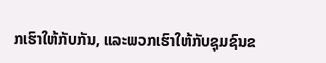ກເຮົາໃຫ້ກັບກັນ, ແລະພວກເຮົາໃຫ້ກັບຊຸມຊົນຂ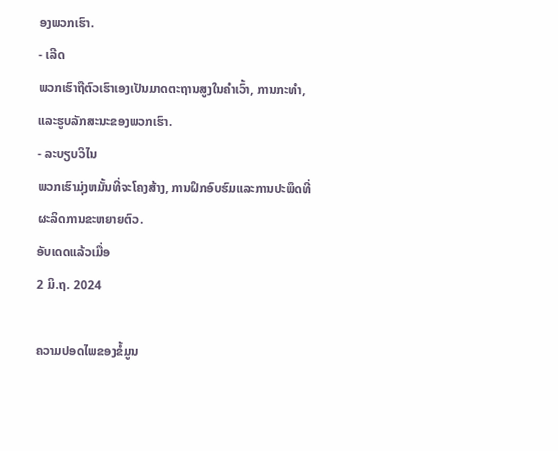ອງພວກເຮົາ.
- ເລີດ
ພວກເຮົາຖືຕົວເຮົາເອງເປັນມາດຕະຖານສູງໃນຄໍາເວົ້າ, ການກະທໍາ, ແລະຮູບລັກສະນະຂອງພວກເຮົາ.
- ລະບຽບວິໄນ
ພວກເຮົາມຸ່ງຫມັ້ນທີ່ຈະໂຄງສ້າງ, ການຝຶກອົບຮົມແລະການປະພຶດທີ່ຜະລິດການຂະຫຍາຍຕົວ.
ອັບເດດແລ້ວເມື່ອ
2 ມິ.ຖ. 2024

ຄວາມປອດໄພຂອງຂໍ້ມູນ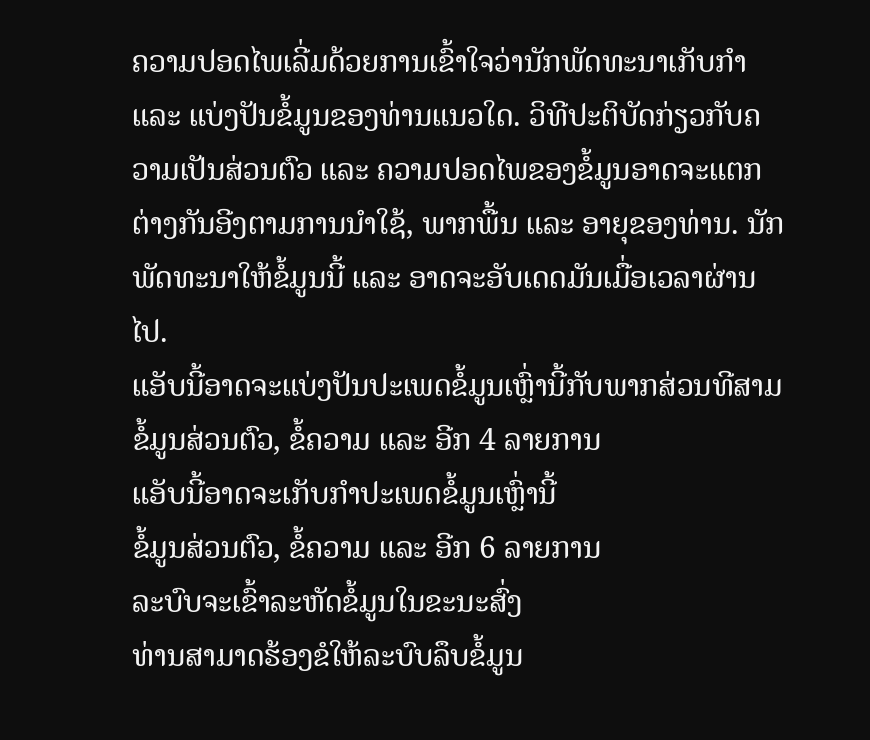ຄວາມປອດໄພເລີ່ມດ້ວຍການເຂົ້າໃຈວ່ານັກພັດທະນາເກັບກຳ ແລະ ແບ່ງປັນຂໍ້ມູນຂອງທ່ານແນວໃດ. ວິທີປະຕິບັດກ່ຽວກັບຄວາມເປັນສ່ວນຕົວ ແລະ ຄວາມປອດໄພຂອງຂໍ້ມູນອາດຈະແຕກຕ່າງກັນອີງຕາມການນຳໃຊ້, ພາກພື້ນ ແລະ ອາຍຸຂອງທ່ານ. ນັກພັດທະນາໃຫ້ຂໍ້ມູນນີ້ ແລະ ອາດຈະອັບເດດມັນເມື່ອເວລາຜ່ານໄປ.
ແອັບນີ້ອາດຈະແບ່ງປັນປະເພດຂໍ້ມູນເຫຼົ່ານີ້ກັບພາກສ່ວນທີສາມ
ຂໍ້ມູນສ່ວນຕົວ, ຂໍ້ຄວາມ ແລະ ອີກ 4 ລາຍການ
ແອັບນີ້ອາດຈະເກັບກຳປະເພດຂໍ້ມູນເຫຼົ່ານີ້
ຂໍ້ມູນສ່ວນຕົວ, ຂໍ້ຄວາມ ແລະ ອີກ 6 ລາຍການ
ລະບົບຈະເຂົ້າລະຫັດຂໍ້ມູນໃນຂະນະສົ່ງ
ທ່ານສາມາດຮ້ອງຂໍໃຫ້ລະບົບລຶບຂໍ້ມູນ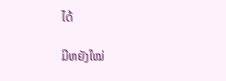ໄດ້

ມີຫຍັງໃໝ່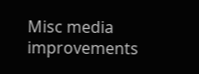Misc media improvements